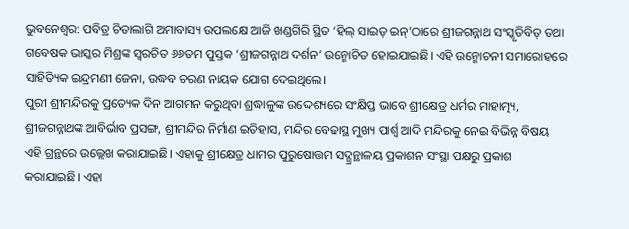ଭୁବନେଶ୍ବର: ପବିତ୍ର ଚିତାଲାଗି ଅମାବାସ୍ୟ ଉପଲକ୍ଷେ ଆଜି ଖଣ୍ଡଗିରି ସ୍ଥିତ ‘ହିଲ୍ ସାଇଡ୍ ଇନ୍’ଠାରେ ଶ୍ରୀଜଗନ୍ନାଥ ସଂସ୍କୃତିବିତ୍ ତଥା ଗବେଷକ ଭାସ୍କର ମିଶ୍ରଙ୍କ ସ୍ବରଚିତ ୬୬ତମ ପୁସ୍ତକ ‘ଶ୍ରୀଜଗନ୍ନାଥ ଦର୍ଶନ’ ଉନ୍ମୋଚିତ ହୋଇଯାଇଛି। ଏହି ଉନ୍ମୋଚନୀ ସମାରୋହରେ ସାହିତ୍ୟିକ ଇନ୍ଦ୍ରମଣୀ ଜେନା, ଉଦ୍ଧବ ଚରଣ ନାୟକ ଯୋଗ ଦେଇଥିଲେ।
ପୁରୀ ଶ୍ରୀମନ୍ଦିରକୁ ପ୍ରତ୍ୟେକ ଦିନ ଆଗମନ କରୁଥିବା ଶ୍ରଦ୍ଧାଳୁଙ୍କ ଉଦ୍ଦେଶ୍ୟରେ ସଂକ୍ଷିପ୍ତ ଭାବେ ଶ୍ରୀକ୍ଷେତ୍ର ଧର୍ମର ମାହାତ୍ମ୍ୟ, ଶ୍ରୀଜଗନ୍ନାଥଙ୍କ ଆବିର୍ଭାବ ପ୍ରସଙ୍ଗ, ଶ୍ରୀମନ୍ଦିର ନିର୍ମାଣ ଇତିହାସ, ମନ୍ଦିର ବେଢାସ୍ଥ ମୁଖ୍ୟ ପାର୍ଶ୍ବ ଆଦି ମନ୍ଦିରକୁ ନେଇ ବିଭିନ୍ନ ବିଷୟ ଏହି ଗ୍ରନ୍ଥରେ ଉଲ୍ଲେଖ କରାଯାଇଛି। ଏହାକୁ ଶ୍ରୀକ୍ଷେତ୍ର ଧାମର ପୁରୁଷୋତ୍ତମ ସଦ୍ଗ୍ରନ୍ଥାଳୟ ପ୍ରକାଶନ ସଂସ୍ଥା ପକ୍ଷରୁ ପ୍ରକାଶ କରାଯାଇଛି। ଏହା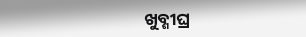ଖୁବ୍ଶୀଘ୍ର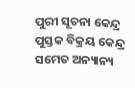ପୁରୀ ସୂଚନା କେନ୍ଦ୍ର ପୁସ୍ତକ ବିକ୍ରୟ କେନ୍ଦ୍ର ସମେତ ଅନ୍ୟାନ୍ୟ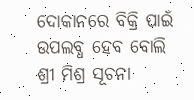ଦୋକାନରେ ବିକ୍ରି ପାଇଁ ଉପଲବ୍ଧ ହେବ ବୋଲି ଶ୍ରୀ ମିଶ୍ର ସୂଚନା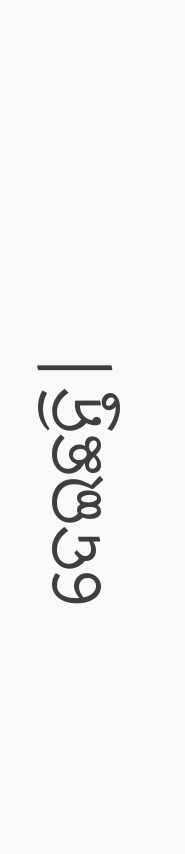ଦେଇଛନ୍ତି।